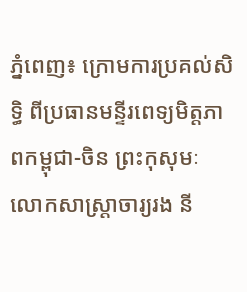ភ្នំពេញ៖ ក្រោមការប្រគល់សិទ្ធិ ពីប្រធានមន្ទីរពេទ្យមិត្តភាពកម្ពុជា-ចិន ព្រះកុសុមៈ លោកសាស្ត្រាចារ្យរង នី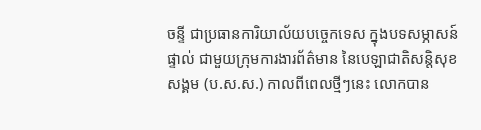ចន្ទី ជាប្រធានការិយាល័យបច្ចេកទេស ក្នុងបទសម្ភាសន៍ផ្ទាល់ ជាមួយក្រុមការងារព័ត៌មាន នៃបេឡាជាតិសន្តិសុខសង្គម (ប.ស.ស.) កាលពីពេលថ្មីៗនេះ លោកបាន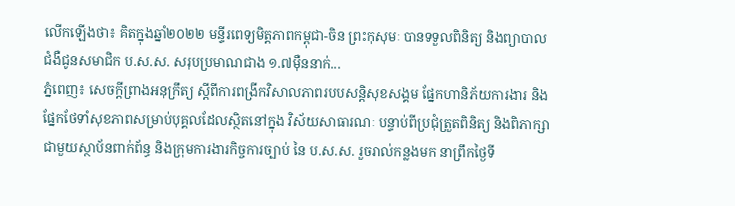លើកឡើងថា៖ គិតក្នុងឆ្នាំ២០២២ មន្ទីរពេទ្យមិត្តភាពកម្ពុជា-ចិន ព្រះកុសុមៈ បានទទួលពិនិត្យ និងព្យាបាលជំងឺជូនសមាជិក ប.ស.ស. សរុបប្រមាណជាង ១.៧ម៉ឺននាក់...
ភ្នំពេញ៖ សេចក្ដីព្រាងអនុក្រឹត្យ ស្ដីពីការពង្រីកវិសាលភាពរបបសន្តិសុខសង្គម ផ្នែកហានិភ័យការងារ និងផ្នែកថែទាំសុខភាពសម្រាប់បុគ្គលដែលស្ថិតនៅក្នុង វិស័យសាធារណៈ បន្ទាប់ពីប្រជុំត្រួតពិនិត្យ និងពិភាក្សាជាមួយស្ថាប័នពាក់ព័ន្ធ និងក្រុមការងារកិច្ចការច្បាប់ នៃ ប.ស.ស. រួចរាល់កន្លងមក នាព្រឹកថ្ងៃទី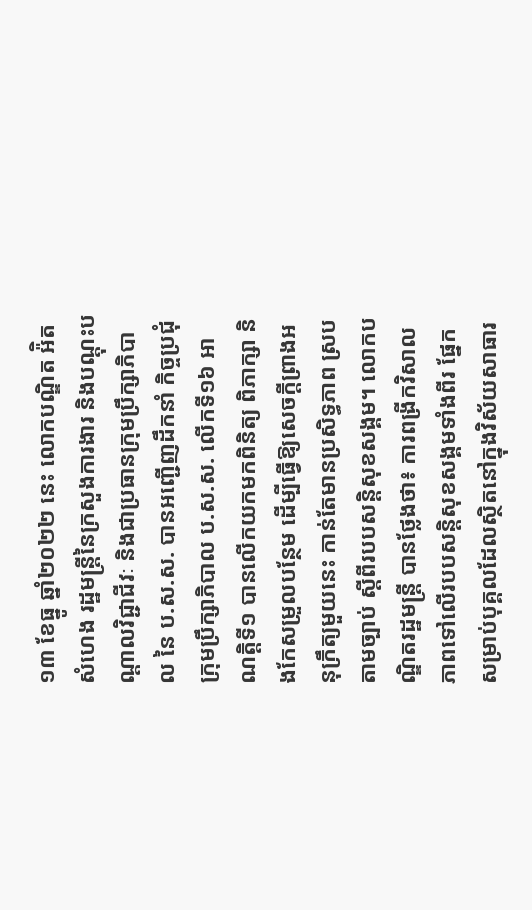១៣ ខែធ្នូ ឆ្នាំ២០២២ នេះ លោកបណ្ឌិត អ៉ិត សំហេង រដ្ឋមន្រ្តីនៃក្រសួងការងារ និងបណ្តុះបណ្តាលវិជ្ជាជីវៈ និងជាប្រធានក្រុមប្រឹក្សាភិបាល នៃ ប.ស.ស. បានអញ្ជើញដឹកនាំ កិច្ចប្រជុំក្រុមប្រឹក្សាភិបាល ប.ស.ស. លើកទី១៦ អាណត្តិទី១ បានលើកយកមកពិនិត្យ ពិភាក្សា និងកែសម្រួលបន្ថែម ដើម្បីធ្វើឱ្យសេចក្តីព្រាងអនុក្រឹត្យមួយនេះ កាន់តែមានប្រសិទ្ធភាព ស្របតាមច្បាប់ ស្តីពីរបបសន្តិសុខសង្គម។ លោកបណ្ឌិតរដ្ឋមន្រ្តី បានថ្លែងថា៖ ការពង្រីកវិសាលភាពទៅលើរបបសន្តិសុខសង្គមទាំងពីរ ផ្នែកសម្រាប់បុគ្គលដែលស្ថិតនៅក្នុងវិស័យសាធារ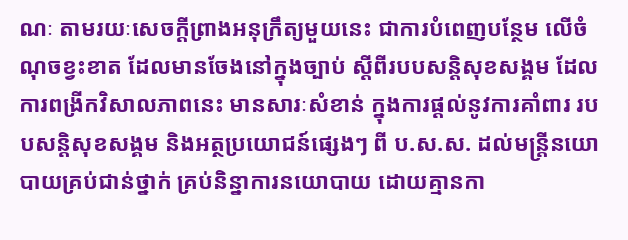ណៈ តាមរយៈសេចក្តីព្រាងអនុក្រឹត្យមួយនេះ ជាការបំពេញបន្ថែម លើចំណុចខ្វះខាត ដែលមានចែងនៅក្នុងច្បាប់ ស្ដីពីរបបសន្ដិសុខសង្គម ដែលការពង្រីកវិសាលភាពនេះ មានសារៈសំខាន់ ក្នុងការផ្ដល់នូវការគាំពារ របបសន្ដិសុខសង្គម និងអត្ថប្រយោជន៍ផ្សេងៗ ពី ប.ស.ស. ដល់មន្រ្តីនយោបាយគ្រប់ជាន់ថ្នាក់ គ្រប់និន្នាការនយោបាយ ដោយគ្មានកា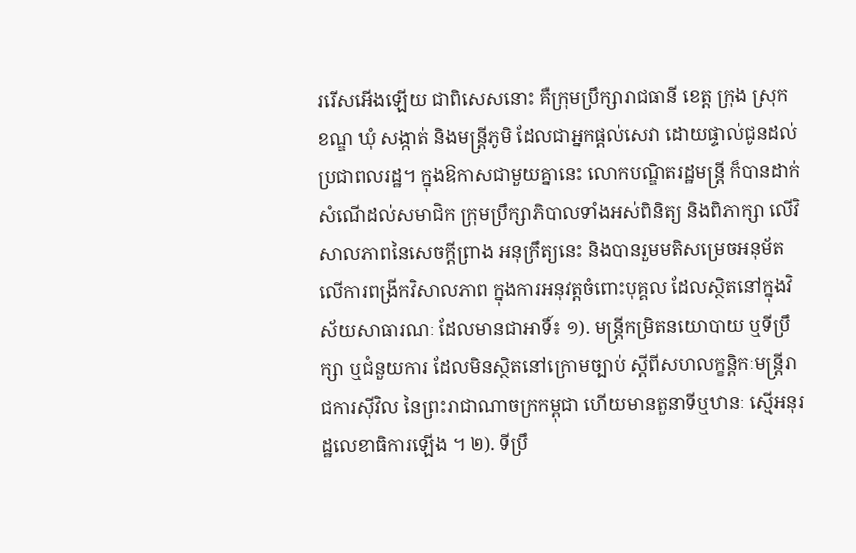ររើសអើងឡើយ ជាពិសេសនោះ គឺក្រុមប្រឹក្សារាជធានី ខេត្ត ក្រុង ស្រុក ខណ្ឌ ឃុំ សង្កាត់ និងមន្រ្ដីភូមិ ដែលជាអ្នកផ្ដល់សេវា ដោយផ្ទាល់ជូនដល់ប្រជាពលរដ្ឋ។ ក្នុងឱកាសជាមួយគ្នានេះ លោកបណ្ឌិតរដ្ឋមន្រ្តី ក៏បានដាក់សំណើដល់សមាជិក ក្រុមប្រឹក្សាភិបាលទាំងអស់ពិនិត្យ និងពិភាក្សា លើវិសាលភាពនៃសេចក្ដីព្រាង អនុក្រឹត្យនេះ និងបានរួមមតិសម្រេចអនុម័ត លើការពង្រីកវិសាលភាព ក្នុងការអនុវត្តចំពោះបុគ្គល ដែលស្ថិតនៅក្នុងវិស័យសាធារណៈ ដែលមានជាអាទិ៍៖ ១). មន្ត្រីកម្រិតនយោបាយ ឬទីប្រឹក្សា ឬជំនួយការ ដែលមិនស្ថិតនៅក្រោមច្បាប់ ស្តីពីសហលក្ខន្តិកៈមន្ត្រីរាជការស៊ីវិល នៃព្រះរាជាណាចក្រកម្ពុជា ហើយមានតួនាទីឬឋានៈ ស្មើអនុរដ្ឋលេខាធិការឡើង ។ ២). ទីប្រឹ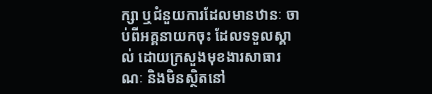ក្សា ឬជំនួយការដែលមានឋានៈ ចាប់ពីអគ្គនាយកចុះ ដែលទទួលស្គាល់ ដោយក្រសួងមុខងារសាធារណៈ និងមិនស្ថិតនៅ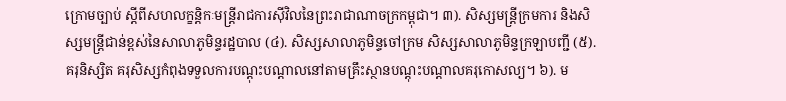ក្រោមច្បាប់ ស្តីពីសហលក្ខន្តិកៈមន្ត្រីរាជការស៊ីវិលនៃព្រះរាជាណាចក្រកម្ពុជា។ ៣). សិស្សមន្ត្រីក្រមការ និងសិស្សមន្ត្រីជាន់ខ្ពស់នៃសាលាភូមិន្ទរដ្ឋបាល (៤). សិស្សសាលាភូមិន្ទចៅក្រម សិស្សសាលាភូមិន្ទក្រឡាបញ្ជី (៥).គរុនិស្សិត គរុសិស្សកំពុងទទួលការបណ្ដុះបណ្ដាលនៅតាមគ្រឹះស្ថានបណ្តុះបណ្តាលគរុកោសល្យ។ ៦). ម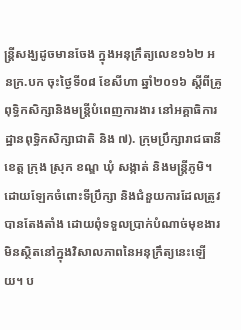ន្រ្តីសង្ឃដូចមានចែង ក្នុងអនុក្រឹត្យលេខ១៦២ អនក្រ.បក ចុះថ្ងៃទី០៨ ខែសីហា ឆ្នាំ២០១៦ ស្តីពីគ្រូពុទ្ធិកសិក្សានិងមន្ត្រីបំពេញការងារ នៅអគ្គាធិការដ្ឋានពុទ្ធិកសិក្សាជាតិ និង ៧). ក្រុមប្រឹក្សារាជធានី ខេត្ត ក្រុង ស្រុក ខណ្ឌ ឃុំ សង្កាត់ និងមន្ត្រីភូមិ។ដោយឡែកចំពោះទីប្រឹក្សា និងជំនួយការដែលត្រូវបានតែងតាំង ដោយពុំទទួលប្រាក់បំណាច់មុខងារ មិនស្ថិតនៅក្នុងវិសាលភាពនៃអនុក្រឹត្យនេះឡើយ។ ប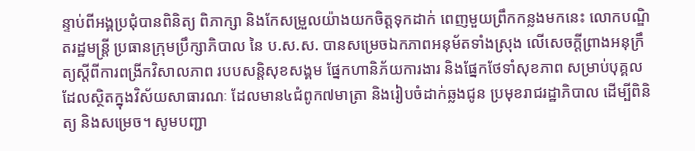ន្ទាប់ពីអង្គប្រជុំបានពិនិត្យ ពិភាក្សា និងកែសម្រួលយ៉ាងយកចិត្តទុកដាក់ ពេញមួយព្រឹកកន្លងមកនេះ លោកបណ្ឌិតរដ្ឋមន្រ្តី ប្រធានក្រុមប្រឹក្សាភិបាល នៃ ប.ស.ស. បានសម្រេចឯកភាពអនុម័តទាំងស្រុង លើសេចក្ដីព្រាងអនុក្រឹត្យស្ដីពីការពង្រីកវិសាលភាព របបសន្តិសុខសង្គម ផ្នែកហានិភ័យការងារ និងផ្នែកថែទាំសុខភាព សម្រាប់បុគ្គលដែលស្ថិតក្នុងវិស័យសាធារណៈ ដែលមាន៤ជំពូក៧មាត្រា និងរៀបចំដាក់ឆ្លងជូន ប្រមុខរាជរដ្ឋាភិបាល ដើម្បីពិនិត្យ និងសម្រេច។ សូមបញ្ជា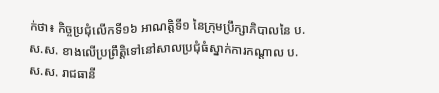ក់ថា៖ កិច្ចប្រជុំលើកទី១៦ អាណត្តិទី១ នៃក្រុមប្រឹក្សាភិបាលនៃ ប.ស.ស. ខាងលើប្រព្រឹត្តិទៅនៅសាលប្រជុំធំស្នាក់ការកណ្តាល ប.ស.ស. រាជធានី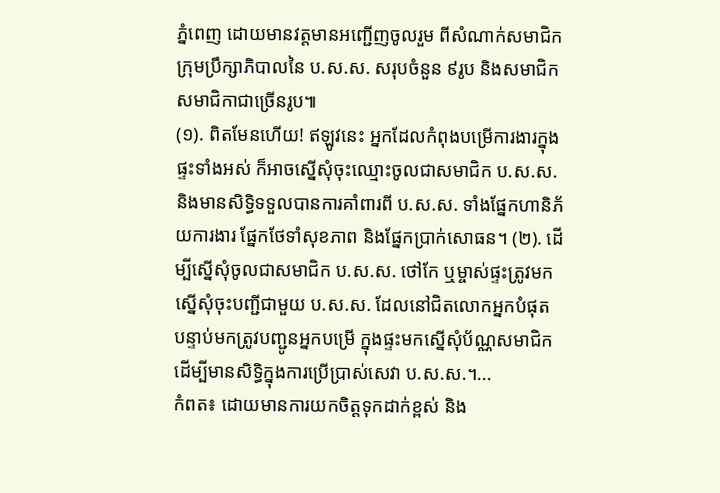ភ្នំពេញ ដោយមានវត្តមានអញ្ជើញចូលរួម ពីសំណាក់សមាជិកក្រុមប្រឹក្សាភិបាលនៃ ប.ស.ស. សរុបចំនួន ៩រូប និងសមាជិក សមាជិកាជាច្រើនរូប៕
(១). ពិតមែនហើយ! ឥឡូវនេះ អ្នកដែលកំពុងបម្រើការងារក្នុងផ្ទះទាំងអស់ ក៏អាចស្នើសុំចុះឈ្មោះចូលជាសមាជិក ប.ស.ស. និងមានសិទ្ធិទទួលបានការគាំពារពី ប.ស.ស. ទាំងផ្នែកហានិភ័យការងារ ផ្នែកថែទាំសុខភាព និងផ្នែកប្រាក់សោធន។ (២). ដើម្បីស្នើសុំចូលជាសមាជិក ប.ស.ស. ថៅកែ ឬម្ចាស់ផ្ទះត្រូវមកស្នើសុំចុះបញ្ជីជាមួយ ប.ស.ស. ដែលនៅជិតលោកអ្នកបំផុត បន្ទាប់មកត្រូវបញ្ជូនអ្នកបម្រើ ក្នុងផ្ទះមកស្នើសុំប័ណ្ណសមាជិក ដើម្បីមានសិទ្ធិក្នុងការប្រើប្រាស់សេវា ប.ស.ស.។...
កំពត៖ ដោយមានការយកចិត្តទុកដាក់ខ្ពស់ និង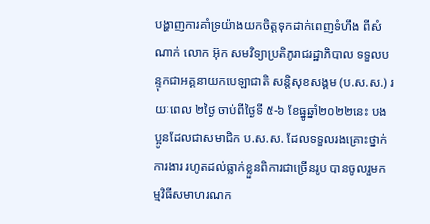បង្ហាញការគាំទ្រយ៉ាងយកចិត្តទុកដាក់ពេញទំហឹង ពីសំណាក់ លោក អ៊ុក សមវិទ្យាប្រតិភូរាជរដ្ឋាភិបាល ទទួលបន្ទុកជាអគ្គនាយកបេឡាជាតិ សន្តិសុខសង្គម (ប.ស.ស.) រយៈពេល ២ថ្ងៃ ចាប់ពីថ្ងៃទី ៥-៦ ខែធ្នូឆ្នាំ២០២២នេះ បងប្អូនដែលជាសមាជិក ប.ស.ស. ដែលទទួលរងគ្រោះថ្នាក់ការងារ រហូតដល់ធ្លាក់ខ្លួនពិការជាច្រើនរូប បានចូលរួមកម្មវិធីសមាហរណក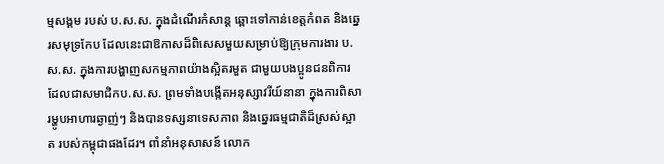ម្មសង្គម របស់ ប.ស.ស. ក្នុងដំណើរកំសាន្ត ឆ្ពោះទៅកាន់ខេត្តកំពត និងឆ្នេរសមុទ្រកែប ដែលនេះជាឱកាសដ៏ពិសេសមួយសម្រាប់ឱ្យក្រុមការងារ ប.ស.ស. ក្នុងការបង្ហាញសកម្មភាពយ៉ាងស្អិតរមួត ជាមួយបងប្អូនជនពិការ ដែលជាសមាជិកប.ស.ស. ព្រមទាំងបង្កើតអនុស្សាវរីយ៍នានា ក្នុងការពិសារម្ហូបអាហារឆ្ងាញ់ៗ និងបានទស្សនាទេសភាព និងឆ្នេរធម្មជាតិដ៏ស្រស់ស្អាត របស់កម្ពុជាផងដែរ។ ពាំនាំអនុសាសន៍ លោក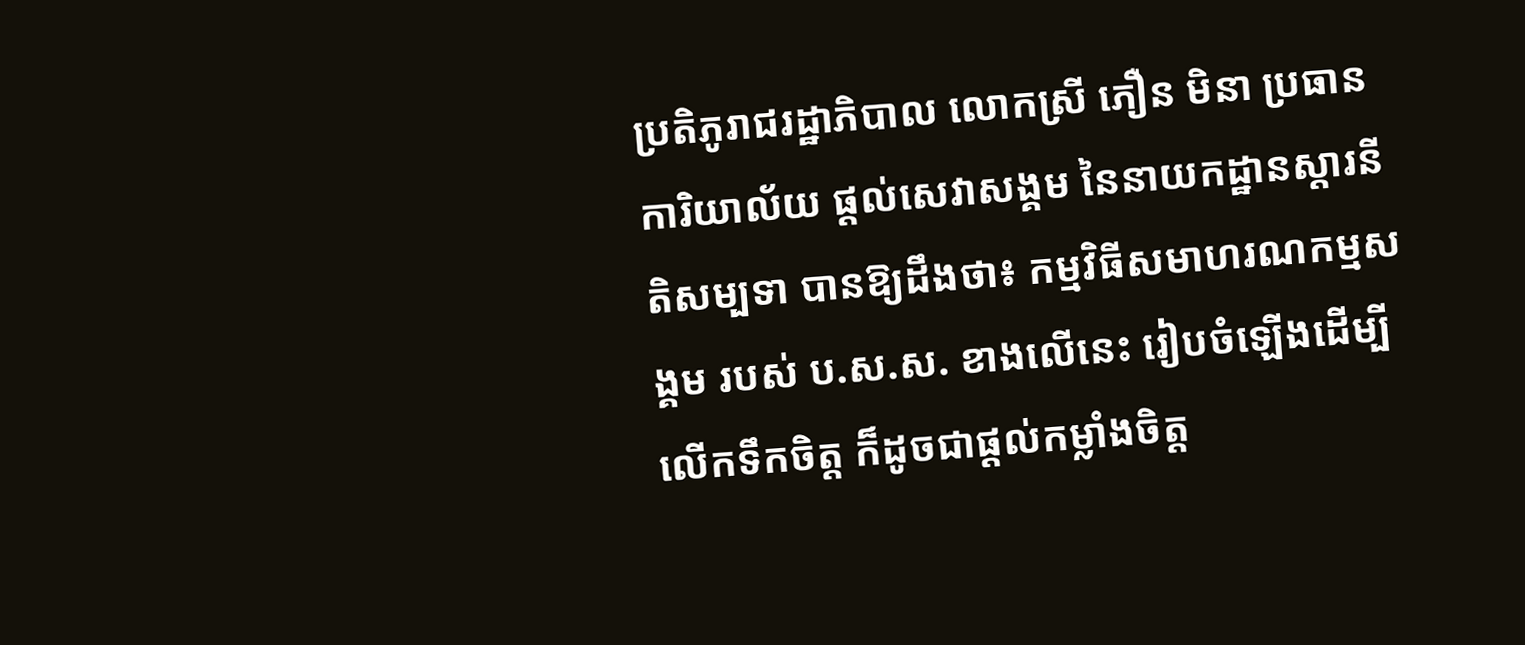ប្រតិភូរាជរដ្ឋាភិបាល លោកស្រី ភឿន មិនា ប្រធានការិយាល័យ ផ្តល់សេវាសង្គម នៃនាយកដ្ឋានស្តារនីតិសម្បទា បានឱ្យដឹងថា៖ កម្មវិធីសមាហរណកម្មសង្គម របស់ ប.ស.ស. ខាងលើនេះ រៀបចំឡេីងដើម្បីលើកទឹកចិត្ត ក៏ដូចជាផ្ដល់កម្លាំងចិត្ត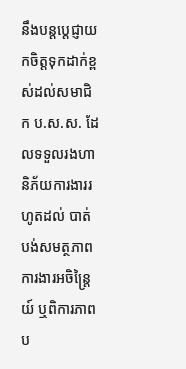នឹងបន្តប្ដេជ្ញាយកចិត្តទុកដាក់ខ្ពស់ដល់សមាជិក ប.ស.ស. ដែលទទួលរងហានិភ័យការងាររហូតដល់ បាត់បង់សមត្ថភាពការងារអចិន្រ្តៃយ៍ ឬពិការភាពប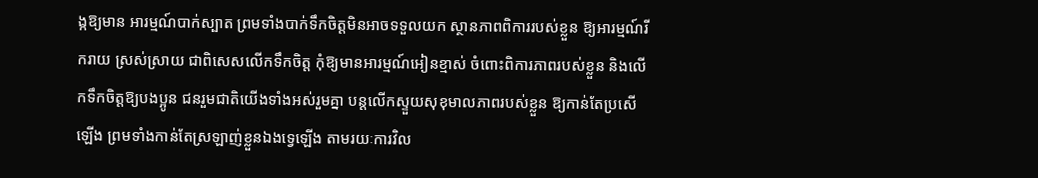ង្កឱ្យមាន អារម្មណ៍បាក់ស្បាត ព្រមទាំងបាក់ទឹកចិត្តមិនអាចទទួលយក ស្ថានភាពពិការរបស់ខ្លួន ឱ្យអារម្មណ៍រីករាយ ស្រស់ស្រាយ ជាពិសេសលើកទឹកចិត្ត កុំឱ្យមានអារម្មណ៍អៀនខ្មាស់ ចំពោះពិការភាពរបស់ខ្លួន និងលើកទឹកចិត្តឱ្យបងប្អូន ជនរួមជាតិយើងទាំងអស់រួមគ្នា បន្តលើកស្ទួយសុខុមាលភាពរបស់ខ្លួន ឱ្យកាន់តែប្រសើឡើង ព្រមទាំងកាន់តែស្រឡាញ់ខ្លួនឯងទ្វេឡើង តាមរយៈការវិល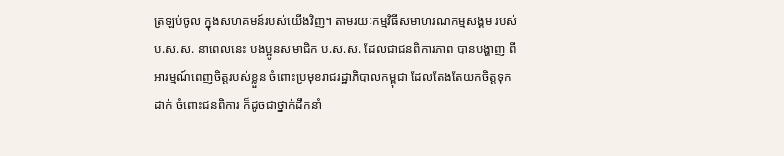ត្រឡប់ចូល ក្នុងសហគមន៍របស់យើងវិញ។ តាមរយៈកម្មវិធីសមាហរណកម្មសង្គម របស់ ប.ស.ស. នាពេលនេះ បងប្អូនសមាជិក ប.ស.ស. ដែលជាជនពិការភាព បានបង្ហាញ ពីអារម្មណ៍ពេញចិត្តរបស់ខ្លួន ចំពោះប្រមុខរាជរដ្ឋាភិបាលកម្ពុជា ដែលតែងតែយកចិត្តទុកដាក់ ចំពោះជនពិការ ក៏ដូចជាថ្នាក់ដឹកនាំ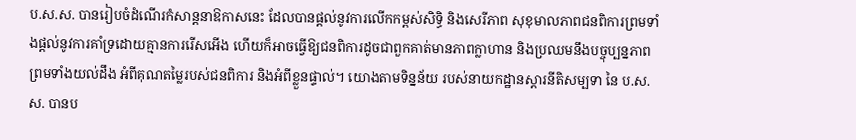ប.ស.ស. បានរៀបចំដំណើរកំសាន្ដនាឱកាសនេះ ដែលបានផ្ដល់នូវការលើកកម្ពស់សិទ្ធិ និងសេរីភាព សុខុមាលភាពជនពិការព្រមទាំងផ្តល់នូវការគាំទ្រដោយគ្មានការរើសអើង ហើយក៏អាចធ្វើឱ្យជនពិការដូចជាពួកគាត់មានភាពក្លាហាន និងប្រឈមនឹងបច្ចុប្បន្នភាព ព្រមទាំងយល់ដឹង អំពីគុណតម្លៃរបស់ជនពិការ និងអំពីខ្លួនផ្ទាល់។ យោងតាមទិន្នន័យ របស់នាយកដ្ឋានស្តារនីតិសម្បទា នៃ ប.ស.ស. បានប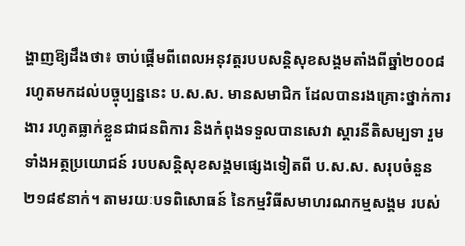ង្ហាញឱ្យដឹងថា៖ ចាប់ផ្ដើមពីពេលអនុវត្តរបបសន្ដិសុខសង្គមតាំងពីឆ្នាំ២០០៨ រហូតមកដល់បច្ចុប្បន្ននេះ ប.ស.ស. មានសមាជិក ដែលបានរងគ្រោះថ្នាក់ការងារ រហូតធ្លាក់ខ្លួនជាជនពិការ និងកំពុងទទួលបានសេវា ស្តារនីតិសម្បទា រួមទាំងអត្ថប្រយោជន៍ របបសន្តិសុខសង្គមផ្សេងទៀតពី ប.ស.ស. សរុបចំនួន ២១៨៩នាក់។ តាមរយៈបទពិសោធន៍ នៃកម្មវិធីសមាហរណកម្មសង្គម របស់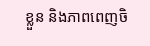ខ្លួន និងភាពពេញចិ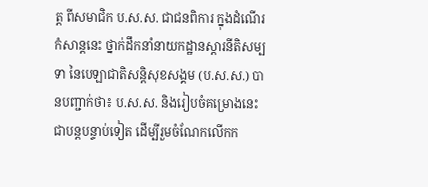ត្ត ពីសមាជិក ប.ស.ស. ជាជនពិការ ក្នុងដំណើរកំសាន្ដនេះ ថ្នាក់ដឹកនាំនាយកដ្ឋានស្តារនីតិសម្បទា នៃបេឡាជាតិសន្តិសុខសង្គម (ប.ស.ស.) បានបញ្ជាក់ថា៖ ប.ស.ស. និងរៀបចំគម្រោងនេះ ជាបន្ដបន្ទាប់ទៀត ដើម្បីរួមចំណែកលើកក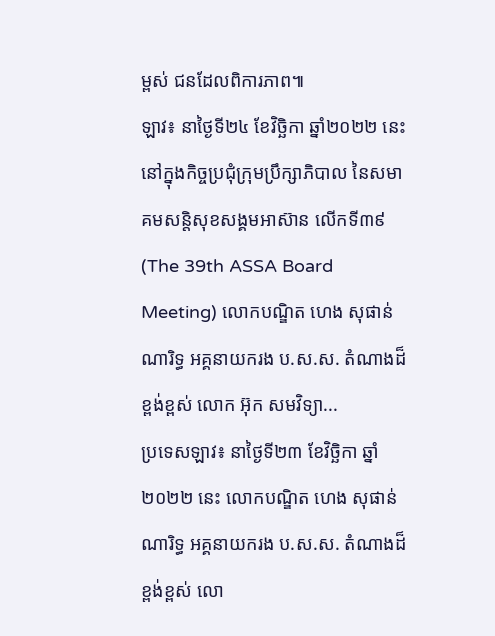ម្ពស់ ជនដែលពិការភាព៕
ឡាវ៖ នាថ្ងៃទី២៤ ខែវិច្ឆិកា ឆ្នាំ២០២២ នេះ នៅក្នុងកិច្ចប្រជុំក្រុមប្រឹក្សាភិបាល នៃសមាគមសន្តិសុខសង្គមអាស៊ាន លើកទី៣៩ (The 39th ASSA Board Meeting) លោកបណ្ឌិត ហេង សុផាន់ណារិទ្ធ អគ្គនាយករង ប.ស.ស. តំណាងដ៏ខ្ពង់ខ្ពស់ លោក អ៊ុក សមវិទ្យា...
ប្រទេសឡាវ៖ នាថ្ងៃទី២៣ ខែវិច្ឆិកា ឆ្នាំ២០២២ នេះ លោកបណ្ឌិត ហេង សុផាន់ណារិទ្ធ អគ្គនាយករង ប.ស.ស. តំណាងដ៏ខ្ពង់ខ្ពស់ លោ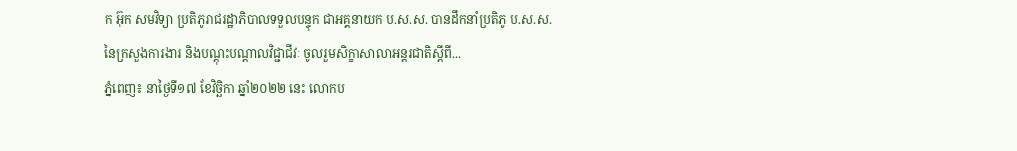ក អ៊ុក សមវិទ្យា ប្រតិភូរាជរដ្ឋាភិបាលទទួលបន្ទុក ជាអគ្គនាយក ប.ស.ស. បានដឹកនាំប្រតិភូ ប.ស.ស. នៃក្រសួងការងារ និងបណ្តុះបណ្តាលវិជ្ជាជីវៈ ចូលរួមសិក្ខាសាលាអន្តរជាតិស្តីពី...
ភ្នំពេញ៖ នាថ្ងៃទី១៧ ខែវិច្ឆិកា ឆ្នាំ២០២២ នេះ លោកប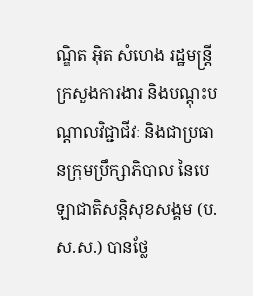ណ្ឌិត អ៊ិត សំហេង រដ្ឋមន្ត្រីក្រសួងការងារ និងបណ្តុះបណ្តាលវិជ្ជាជីវៈ និងជាប្រធានក្រុមប្រឹក្សាភិបាល នៃបេឡាជាតិសន្តិសុខសង្គម (ប.ស.ស.) បានថ្លែ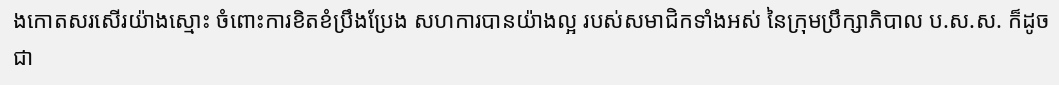ងកោតសរសើរយ៉ាងស្មោះ ចំពោះការខិតខំប្រឹងប្រែង សហការបានយ៉ាងល្អ របស់សមាជិកទាំងអស់ នៃក្រុមប្រឹក្សាភិបាល ប.ស.ស. ក៏ដូចជា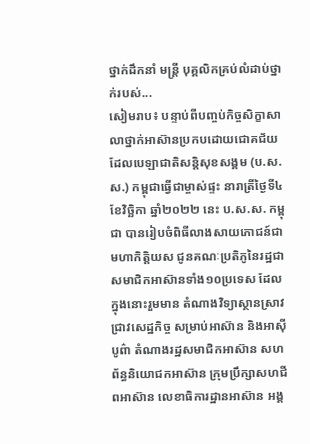ថ្នាក់ដឹកនាំ មន្ត្រី បុគ្គលិកគ្រប់លំដាប់ថ្នាក់របស់...
សៀមរាប៖ បន្ទាប់ពីបញ្ចប់កិច្ចសិក្ខាសាលាថ្នាក់អាស៊ានប្រកបដោយជោគជ័យ ដែលបេឡាជាតិសន្តិសុខសង្គម (ប.ស.ស.) កម្ពុជាធ្វើជាម្ចាស់ផ្ទះ នារាត្រីថ្ងៃទី៤ ខែវិច្ឆិកា ឆ្នាំ២០២២ នេះ ប.ស.ស. កម្ពុជា បានរៀបចំពិធីលាងសាយភោជន៍ជាមហាកិត្តិយស ជូនគណៈប្រតិភូនៃរដ្ឋជាសមាជិកអាស៊ានទាំង១០ប្រទេស ដែលក្នុងនោះរួមមាន តំណាងវិទ្យាស្ថានស្រាវជ្រាវសេដ្ឋកិច្ច សម្រាប់អាស៊ាន និងអាស៊ីបូព៌ា តំណាងរដ្ឋសមាជិកអាស៊ាន សហព័ន្ធនិយោជកអាស៊ាន ក្រុមប្រឹក្សាសហជីពអាស៊ាន លេខាធិការដ្ឋានអាស៊ាន អង្គ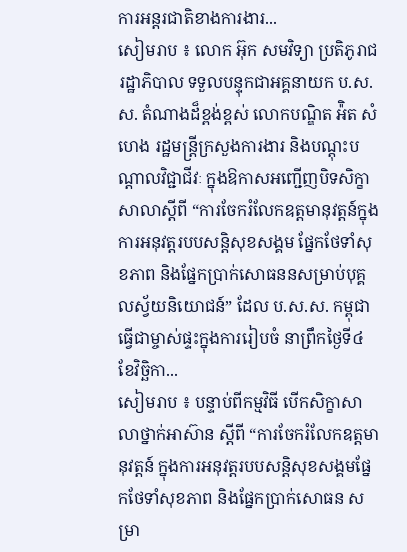ការអន្តរជាតិខាងការងារ...
សៀមរាប ៖ លោក អ៊ុក សមវិទ្យា ប្រតិភូរាជរដ្ឋាភិបាល ទទួលបន្ទុកជាអគ្គនាយក ប.ស.ស. តំណាងដ៏ខ្ពង់ខ្ពស់ លោកបណ្ឌិត អ៉ិត សំហេង រដ្ឋមន្រ្តីក្រសួងការងារ និងបណ្តុះបណ្តាលវិជ្ជាជីវៈ ក្នុងឱកាសអញ្ជើញបិទសិក្ខាសាលាស្តីពី “ការចែករំលែកឧត្តមានុវត្តន៍ក្នុងការអនុវត្តរបបសន្តិសុខសង្គម ផ្នែកថែទាំសុខភាព និងផ្នែកប្រាក់សោធននសម្រាប់បុគ្គលស្វ័យនិយោជន៍” ដែល ប.ស.ស. កម្ពុជាធ្វើជាម្ចាស់ផ្ទះក្នុងការរៀបចំ នាព្រឹកថ្ងៃទី៤ ខែវិច្ឆិកា...
សៀមរាប ៖ បន្ទាប់ពីកម្មវិធី បើកសិក្ខាសាលាថ្នាក់អាស៊ាន ស្ដីពី “ការចែករំលែកឧត្តមានុវត្តន៍ ក្នុងការអនុវត្តរបបសន្តិសុខសង្គមផ្នែកថែទាំសុខភាព និងផ្នែកប្រាក់សោធន សម្រា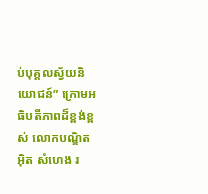ប់បុគ្គលស្វ័យនិយោជន៍” ក្រោមអធិបតីភាពដ៏ខ្ពង់ខ្ពស់ លោកបណ្ឌិត អុិត សំហេង រ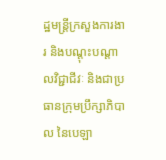ដ្ឋមន្ត្រីក្រសួងការងារ និងបណ្តុះបណ្តាលវិជ្ជាជីវៈ និងជាប្រធានក្រុមប្រឹក្សាភិបាល នៃបេឡា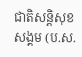ជាតិសន្តិសុខសង្គម (ប.ស.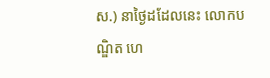ស.) នាថ្ងៃដដែលនេះ លោកបណ្ឌិត ហេ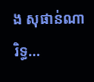ង សុផាន់ណារិទ្ធ...